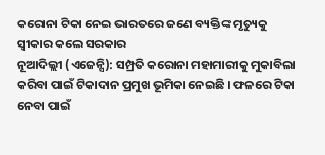କରୋନା ଟିକା ନେଇ ଭାରତରେ ଜଣେ ବ୍ୟକ୍ତିଙ୍କ ମୃତ୍ୟୁକୁ ସ୍ୱୀକାର କଲେ ସରକାର
ନୂଆଦିଲ୍ଲୀ (ଏଜେନ୍ସି): ସମ୍ପ୍ରତି କରୋନା ମହାମାରୀକୁ ମୁକାବିଲା କରିବା ପାଇଁ ଟିକାଦାନ ପ୍ରମୁଖ ଭୂମିକା ନେଇଛି । ଫଳରେ ଟିକା ନେବା ପାଇଁ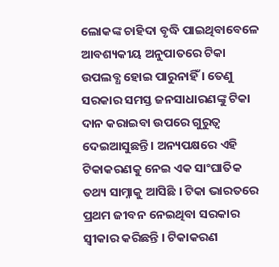ଲୋକଙ୍କ ଚାହିଦା ବୃଦ୍ଧି ପାଇଥିବାବେଳେ ଆବଶ୍ୟକୀୟ ଅନୁପାତରେ ଟିକା ଉପଲବ୍ଧ ହୋଇ ପାରୁନାହିଁ । ତେଣୁ ସରକାର ସମସ୍ତ ଜନସାଧାରଣଙ୍କୁ ଟିକା ଦାନ କରାଇବା ଉପରେ ଗୁରୁତ୍ୱ ଦେଇଆସୁଛନ୍ତି । ଅନ୍ୟପକ୍ଷରେ ଏହି ଟିକାକରଣକୁ ନେଇ ଏକ ସାଂଘାତିକ ତଥ୍ୟ ସାମ୍ନାକୁ ଆସିଛି । ଟିକା ଭାରତରେ ପ୍ରଥମ ଜୀବନ ନେଇଥିବା ସରକାର ସ୍ୱୀକାର କରିଛନ୍ତି । ଟିକାକରଣ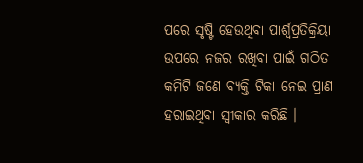ପରେ ସୃଷ୍ଟି ହେଉଥିବା ପାର୍ଶ୍ୱପ୍ରତିକ୍ରିୟା ଉପରେ ନଜର ରଖିବା ପାଇଁ ଗଠିତ କମିଟି ଜଣେ ବ୍ୟକ୍ତି ଟିକା ନେଇ ପ୍ରାଣ ହରାଇଥିବା ସ୍ୱୀକାର କରିଛି ।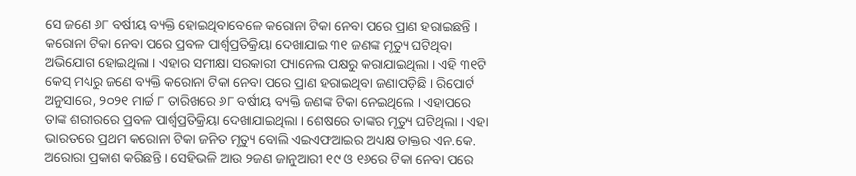ସେ ଜଣେ ୬୮ ବର୍ଷୀୟ ବ୍ୟକ୍ତି ହୋଇଥିବାବେଳେ କରୋନା ଟିକା ନେବା ପରେ ପ୍ରାଣ ହରାଇଛନ୍ତି । କରୋନା ଟିକା ନେବା ପରେ ପ୍ରବଳ ପାର୍ଶ୍ୱପ୍ରତିକ୍ରିୟା ଦେଖାଯାଇ ୩୧ ଜଣଙ୍କ ମୃତ୍ୟୁ ଘଟିଥିବା ଅଭିଯୋଗ ହୋଇଥିଲା । ଏହାର ସମୀକ୍ଷା ସରକାରୀ ପ୍ୟାନେଲ ପକ୍ଷରୁ କରାଯାଇଥିଲା । ଏହି ୩୧ଟି କେସ୍ ମଧ୍ୟରୁ ଜଣେ ବ୍ୟକ୍ତି କରୋନା ଟିକା ନେବା ପରେ ପ୍ରାଣ ହରାଇଥିବା ଜଣାପଡ଼ିଛି । ରିପୋର୍ଟ ଅନୁସାରେ, ୨୦୨୧ ମାର୍ଚ୍ଚ ୮ ତାରିଖରେ ୬୮ ବର୍ଷୀୟ ବ୍ୟକ୍ତି ଜଣଙ୍କ ଟିକା ନେଇଥିଲେ । ଏହାପରେ ତାଙ୍କ ଶରୀରରେ ପ୍ରବଳ ପାର୍ଶ୍ୱପ୍ରତିକ୍ରିୟା ଦେଖାଯାଇଥିଲା । ଶେଷରେ ତାଙ୍କର ମୃତ୍ୟୁ ଘଟିଥିଲା । ଏହା ଭାରତରେ ପ୍ରଥମ କରୋନା ଟିକା ଜନିତ ମୃତ୍ୟୁ ବୋଲି ଏଇଏଫଆଇର ଅଧ୍ୟକ୍ଷ ଡାକ୍ତର ଏନ.କେ. ଅରୋରା ପ୍ରକାଶ କରିଛନ୍ତି । ସେହିଭଳି ଆଉ ୨ଜଣ ଜାନୁଆରୀ ୧୯ ଓ ୧୬ରେ ଟିକା ନେବା ପରେ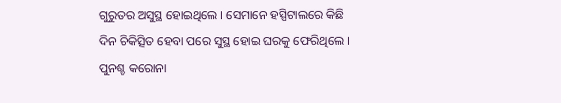ଗୁରୁତର ଅସୁସ୍ଥ ହୋଇଥିଲେ । ସେମାନେ ହସ୍ପିଟାଲରେ କିଛି ଦିନ ଚିକିତ୍ସିତ ହେବା ପରେ ସୁସ୍ଥ ହୋଇ ଘରକୁ ଫେରିଥିଲେ । ପୁନଶ୍ଚ କରୋନା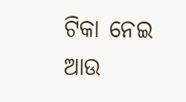ଟିକା ନେଇ ଆଉ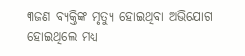୩ଜଣ ବ୍ୟକ୍ତିଙ୍କ ମୃତ୍ୟୁ ହୋଇଥିବା ଅଭିଯୋଗ ହୋଇଥିଲେ ମଧ୍ୟ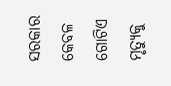ସରକାର କେବଳ ଗୋଟିଏ ମୃତ୍ୟୁକୁ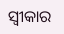ସ୍ୱୀକାର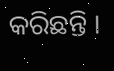କରିଛନ୍ତି ।